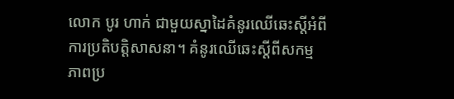លោក បូរ ហាក់ ជាមួយស្នាដៃគំនូរឈើឆេះស្តីអំពីការប្រតិបត្តិសាសនា។ គំនូរឈើឆេះស្តីពីសកម្មភាពប្រ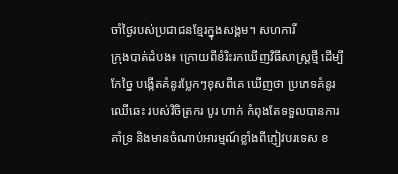ចាំថ្ងៃរបស់ប្រជាជនខ្មែរក្នុងសង្គម។ សហការី
ក្រុងបាត់ដំបង៖ ក្រោយពីខំរិះរកឃើញវិធីសាស្រ្តថ្មី ដើម្បីកែច្នៃ បង្កើតគំនូរប្លែកៗខុសពីគេ ឃើញថា ប្រភេទគំនូរឈើឆេះ របស់វិចិត្រករ បូរ ហាក់ កំពុងតែទទួលបានការគាំទ្រ និងមានចំណាប់អារម្មណ៍ខ្លាំងពីភ្ញៀវបរទេស ខ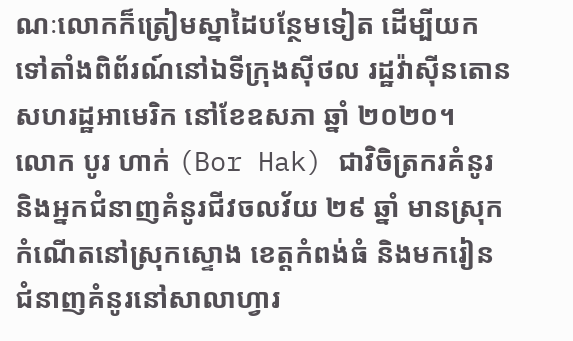ណៈលោកក៏ត្រៀមស្នាដៃបន្ថែមទៀត ដើម្បីយកទៅតាំងពិព័រណ៍នៅឯទីក្រុងស៊ីថល រដ្ឋវ៉ាស៊ីនតោន សហរដ្ឋអាមេរិក នៅខែឧសភា ឆ្នាំ ២០២០។
លោក បូរ ហាក់ (Bor Hak) ជាវិចិត្រករគំនូរ និងអ្នកជំនាញគំនូរជីវចលវ័យ ២៩ ឆ្នាំ មានស្រុកកំណើតនៅស្រុកស្ទោង ខេត្តកំពង់ធំ និងមករៀនជំនាញគំនូរនៅសាលាហ្វារ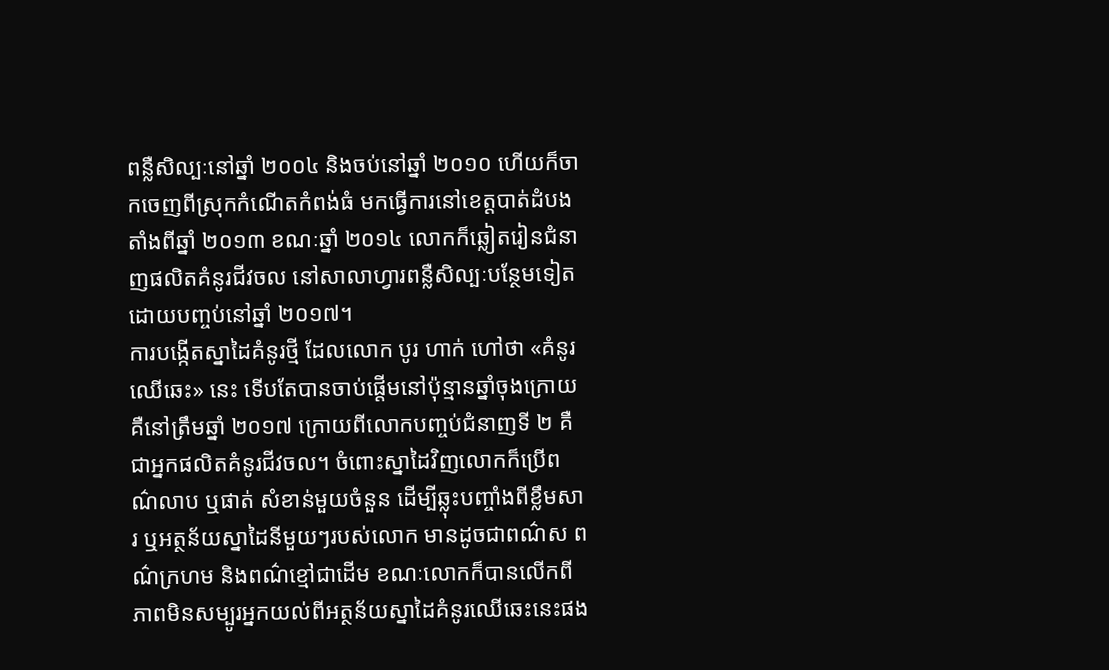ពន្លឺសិល្បៈនៅឆ្នាំ ២០០៤ និងចប់នៅឆ្នាំ ២០១០ ហើយក៏ចាកចេញពីស្រុកកំណើតកំពង់ធំ មកធ្វើការនៅខេត្តបាត់ដំបង តាំងពីឆ្នាំ ២០១៣ ខណៈឆ្នាំ ២០១៤ លោកក៏ឆ្លៀតរៀនជំនាញផលិតគំនូរជីវចល នៅសាលាហ្វារពន្លឺសិល្បៈបន្ថែមទៀត ដោយបញ្ចប់នៅឆ្នាំ ២០១៧។
ការបង្កើតស្នាដៃគំនូរថ្មី ដែលលោក បូរ ហាក់ ហៅថា «គំនូរឈើឆេះ» នេះ ទើបតែបានចាប់ផ្តើមនៅប៉ុន្មានឆ្នាំចុងក្រោយ គឺនៅត្រឹមឆ្នាំ ២០១៧ ក្រោយពីលោកបញ្ចប់ជំនាញទី ២ គឺជាអ្នកផលិតគំនូរជីវចល។ ចំពោះស្នាដៃវិញលោកក៏ប្រើពណ៌លាប ឬផាត់ សំខាន់មួយចំនួន ដើម្បីឆ្លុះបញ្ចាំងពីខ្លឹមសារ ឬអត្ថន័យស្នាដៃនីមួយៗរបស់លោក មានដូចជាពណ៌ស ពណ៌ក្រហម និងពណ៌ខ្មៅជាដើម ខណៈលោកក៏បានលើកពីភាពមិនសម្បូរអ្នកយល់ពីអត្ថន័យស្នាដៃគំនូរឈើឆេះនេះផង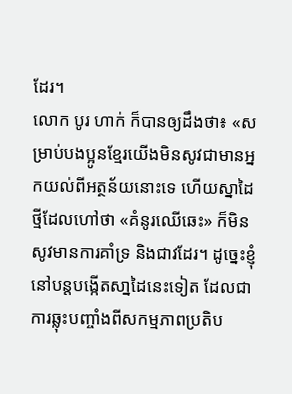ដែរ។
លោក បូរ ហាក់ ក៏បានឲ្យដឹងថា៖ «សម្រាប់បងប្អូនខ្មែរយើងមិនសូវជាមានអ្នកយល់ពីអត្ថន័យនោះទេ ហើយស្នាដៃថ្មីដែលហៅថា «គំនូរឈើឆេះ» ក៏មិនសូវមានការគាំទ្រ និងជាវដែរ។ ដូច្នេះខ្ញុំនៅបន្តបង្កើតសា្នដៃនេះទៀត ដែលជាការឆ្លុះបញ្ចាំងពីសកម្មភាពប្រតិប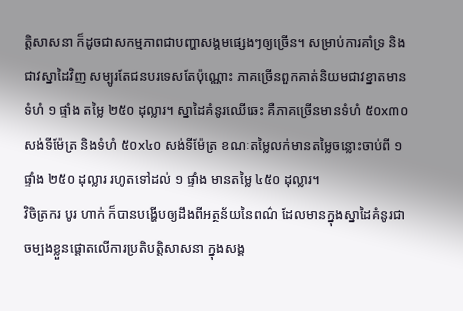ត្តិសាសនា ក៏ដូចជាសកម្មភាពជាបញ្ហាសង្គមផ្សេងៗឲ្យច្រើន។ សម្រាប់ការគាំទ្រ និងជាវស្នាដៃវិញ សម្បូរតែជនបរទេសតែប៉ុណ្ណោះ ភាគច្រើនពួកគាត់និយមជាវខ្នាតមានទំហំ ១ ផ្ទាំង តម្លៃ ២៥០ ដុល្លារ។ ស្នាដៃគំនូរឈើឆេះ គឺភាគច្រើនមានទំហំ ៥០x៣០ សង់ទីម៉ែត្រ និងទំហំ ៥០x៤០ សង់ទីម៉ែត្រ ខណៈតម្លៃលក់មានតម្លៃចន្លោះចាប់ពី ១ ផ្ទាំង ២៥០ ដុល្លារ រហូតទៅដល់ ១ ផ្ទាំង មានតម្លៃ ៤៥០ ដុល្លារ។
វិចិត្រករ បូរ ហាក់ ក៏បានបង្ហើបឲ្យដឹងពីអត្ថន័យនៃពណ៌ ដែលមានក្នុងស្នាដៃគំនូរជាចម្បងខ្លួនផ្តោតលើការប្រតិបត្តិសាសនា ក្នុងសង្គ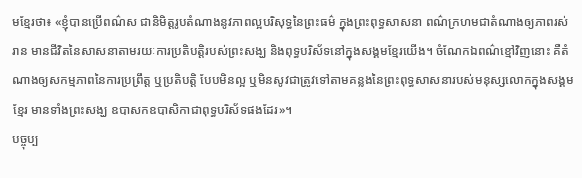មខ្មែរថា៖ «ខ្ញុំបានប្រើពណ៌ស ជានិមិត្តរូបតំណាងនូវភាពល្អបរិសុទ្ធនៃព្រះធម៌ ក្នុងព្រះពុទ្ធសាសនា ពណ៌ក្រហមជាតំណាងឲ្យភាពរស់រាន មានជីវិតនៃសាសនាតាមរយៈការប្រតិបត្តិរបស់ព្រះសង្ឃ និងពុទ្ធបរិស័ទនៅក្នុងសង្គមខ្មែរយើង។ ចំណែកឯពណ៌ខ្មៅវិញនោះ គឺតំណាងឲ្យសកម្មភាពនៃការប្រព្រឹត្ត ឬប្រតិបត្តិ បែបមិនល្អ ឬមិនសូវជាត្រូវទៅតាមគន្លងនៃព្រះពុទ្ធសាសនារបស់មនុស្សលោកក្នុងសង្គមខ្មែរ មានទាំងព្រះសង្ឃ ឧបាសកឧបាសិកាជាពុទ្ធបរិស័ទផងដែរ»។
បច្ចុប្ប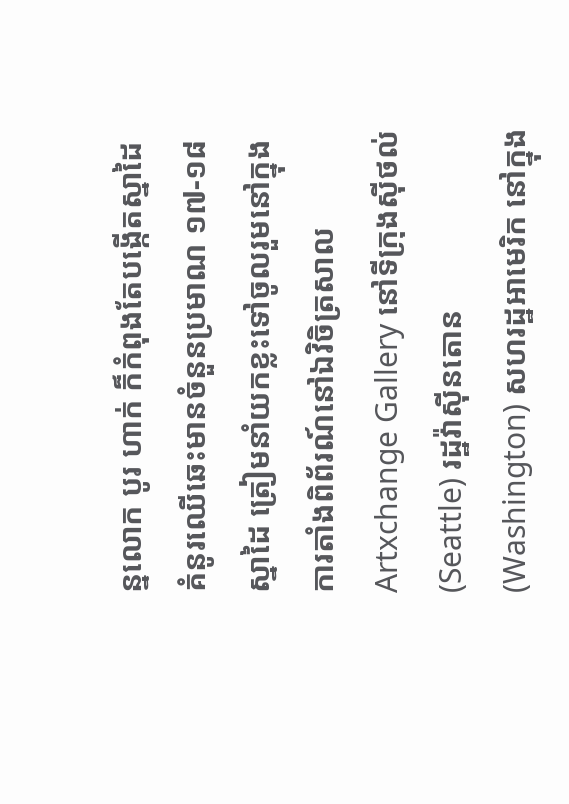ន្នលោក បូរ ហាក់ ក៏កំពុងតែបង្កើតស្នាដៃគំនូរឈើឆេះមានចំនួនប្រមាណ ១៧-១៨ ស្នាដៃ ត្រៀមនាំយកខ្លះទៅចូលរួមនៅក្នុងការតាំងពិព័រណ៍នៅឯវិចិត្រសាល Artxchange Gallery នៅទីក្រុងស៊ីថល់ (Seattle) រដ្ឋវ៉ាស៊ីនតោន (Washington) សហរដ្ឋអាមេរិក នៅក្នុង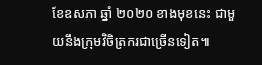ខែឧសភា ឆ្នាំ ២០២០ ខាងមុខនេះ ជាមួយនឹងក្រុមវិចិត្រករជាច្រើនទៀត៕